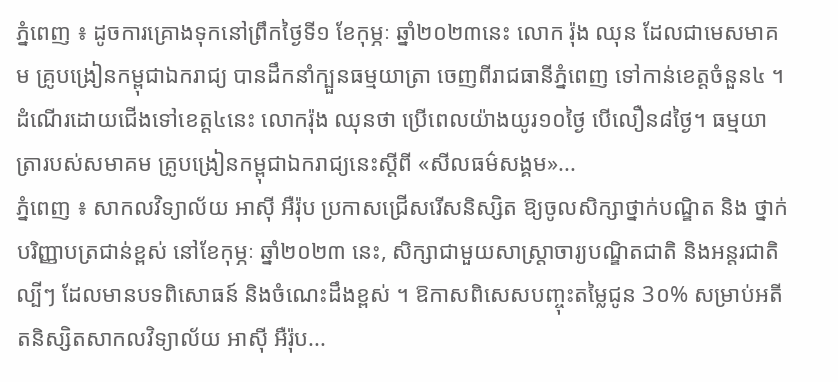ភ្នំពេញ ៖ ដូចការគ្រោងទុកនៅព្រឹកថ្ងៃទី១ ខែកុម្ភៈ ឆ្នាំ២០២៣នេះ លោក រ៉ុង ឈុន ដែលជាមេសមាគម គ្រូបង្រៀនកម្ពុជាឯករាជ្យ បានដឹកនាំក្បួនធម្មយាត្រា ចេញពីរាជធានីភ្នំពេញ ទៅកាន់ខេត្តចំនួន៤ ។ ដំណើរដោយជើងទៅខេត្ត៤នេះ លោករ៉ុង ឈុនថា ប្រើពេលយ៉ាងយូរ១០ថ្ងៃ បើលឿន៨ថ្ងៃ។ ធម្មយាត្រារបស់សមាគម គ្រូបង្រៀនកម្ពុជាឯករាជ្យនេះស្តីពី «សីលធម៌សង្គម»...
ភ្នំពេញ ៖ សាកលវិទ្យាល័យ អាស៊ី អឺរ៉ុប ប្រកាសជ្រើសរើសនិស្សិត ឱ្យចូលសិក្សាថ្នាក់បណ្ឌិត និង ថ្នាក់បរិញ្ញាបត្រជាន់ខ្ពស់ នៅខែកុម្ភៈ ឆ្នាំ២០២៣ នេះ, សិក្សាជាមួយសាស្រ្តាចារ្យបណ្ឌិតជាតិ និងអន្តរជាតិល្បីៗ ដែលមានបទពិសោធន៍ និងចំណេះដឹងខ្ពស់ ។ ឱកាសពិសេសបញ្ចុះតម្លៃជូន 3០% សម្រាប់អតីតនិស្សិតសាកលវិទ្យាល័យ អាស៊ី អឺរ៉ុប...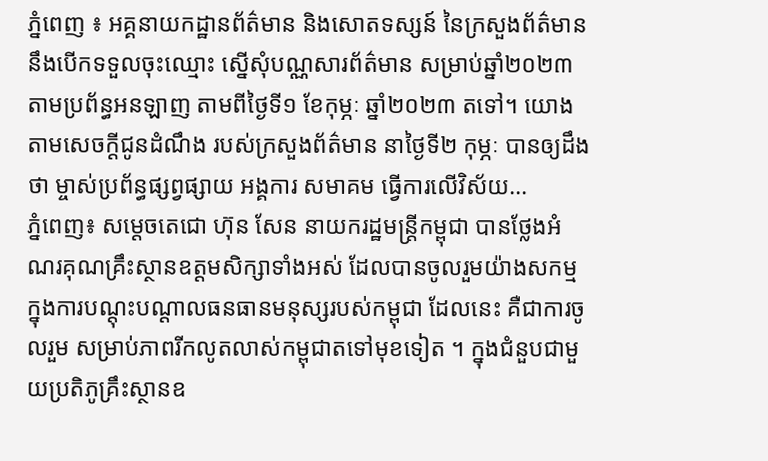ភ្នំពេញ ៖ អគ្គនាយកដ្ឋានព័ត៌មាន និងសោតទស្សន៍ នៃក្រសួងព័ត៌មាន នឹងបើកទទួលចុះឈ្មោះ ស្នើសុំបណ្ណសារព័ត៌មាន សម្រាប់ឆ្នាំ២០២៣ តាមប្រព័ន្ធអនឡាញ តាមពីថ្ងៃទី១ ខែកុម្ភៈ ឆ្នាំ២០២៣ តទៅ។ យោងតាមសេចក្ដីជូនដំណឹង របស់ក្រសួងព័ត៌មាន នាថ្ងៃទី២ កុម្ភៈ បានឲ្យដឹងថា ម្ចាស់ប្រព័ន្ធផ្សព្វផ្សាយ អង្គការ សមាគម ធ្វើការលើវិស័យ...
ភ្នំពេញ៖ សម្ដេចតេជោ ហ៊ុន សែន នាយករដ្ឋមន្ត្រីកម្ពុជា បានថ្លែងអំណរគុណគ្រឹះស្ថានឧត្ដមសិក្សាទាំងអស់ ដែលបានចូលរួមយ៉ាងសកម្ម ក្នុងការបណ្ដុះបណ្ដាលធនធានមនុស្សរបស់កម្ពុជា ដែលនេះ គឺជាការចូលរួម សម្រាប់ភាពរីកលូតលាស់កម្ពុជាតទៅមុខទៀត ។ ក្នុងជំនួបជាមួយប្រតិភូគ្រឹះស្ថានឧ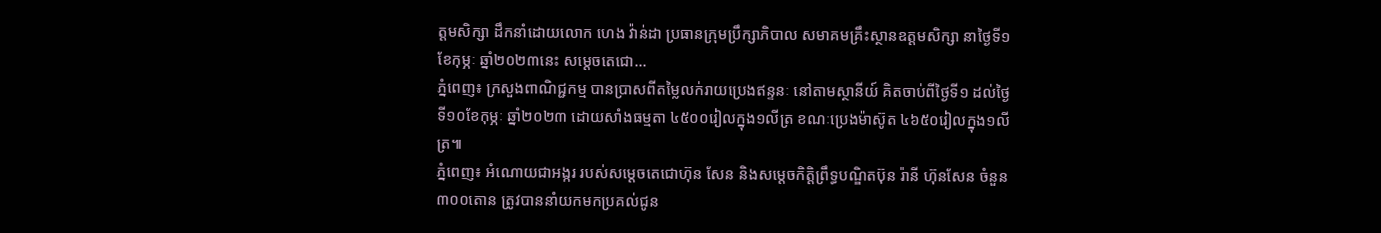ត្តមសិក្សា ដឹកនាំដោយលោក ហេង វ៉ាន់ដា ប្រធានក្រុមប្រឹក្សាភិបាល សមាគមគ្រឹះស្ថានឧត្តមសិក្សា នាថ្ងៃទី១ ខែកុម្ភៈ ឆ្នាំ២០២៣នេះ សម្ដេចតេជោ...
ភ្នំពេញ៖ ក្រសួងពាណិជ្ជកម្ម បានប្រាសពីតម្លៃលក់រាយប្រេងឥន្ទនៈ នៅតាមស្ថានីយ៍ គិតចាប់ពីថ្ងៃទី១ ដល់ថ្ងៃទី១០ខែកុម្ភៈ ឆ្នាំ២០២៣ ដោយសាំងធម្មតា ៤៥០០រៀលក្នុង១លីត្រ ខណៈប្រេងម៉ាស៊ូត ៤៦៥០រៀលក្នុង១លីត្រ៕
ភ្នំពេញ៖ អំណោយជាអង្ករ របស់សម្តេចតេជោហ៊ុន សែន និងសម្តេចកិត្តិព្រឹទ្ធបណ្ឌិតប៊ុន រ៉ានី ហ៊ុនសែន ចំនួន៣០០តោន ត្រូវបាននាំយកមកប្រគល់ជូន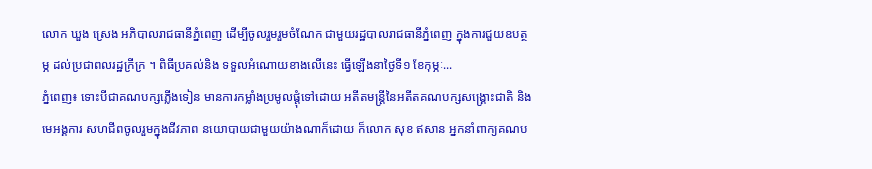លោក ឃួង ស្រេង អភិបាលរាជធានីភ្នំពេញ ដើម្បីចូលរួមរួមចំណែក ជាមួយរដ្ឋបាលរាជធានីភ្នំពេញ ក្នុងការជួយឧបត្ថម្ភ ដល់ប្រជាពលរដ្ឋក្រីក្រ ។ ពិធីប្រគល់និង ទទួលអំណោយខាងលើនេះ ធ្វើឡើងនាថ្ងៃទី១ ខែកុម្ភៈ...
ភ្នំពេញ៖ ទោះបីជាគណបក្សភ្លើងទៀន មានការកម្លាំងប្រមូលផ្តុំទៅដោយ អតីតមន្រ្តីនៃអតីតគណបក្សសង្រ្គោះជាតិ និងមេអង្គការ សហជីពចូលរួមក្នុងជីវភាព នយោបាយជាមួយយ៉ាងណាក៏ដោយ ក៏លោក សុខ ឥសាន អ្នកនាំពាក្យគណប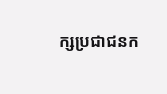ក្សប្រជាជនក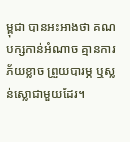ម្ពុជា បានអះអាងថា គណបក្សកាន់អំណាច គ្មានការភ័យខ្លាច ព្រួយបារម្ភ ឬស្លន់ស្លោជាមួយដែរ។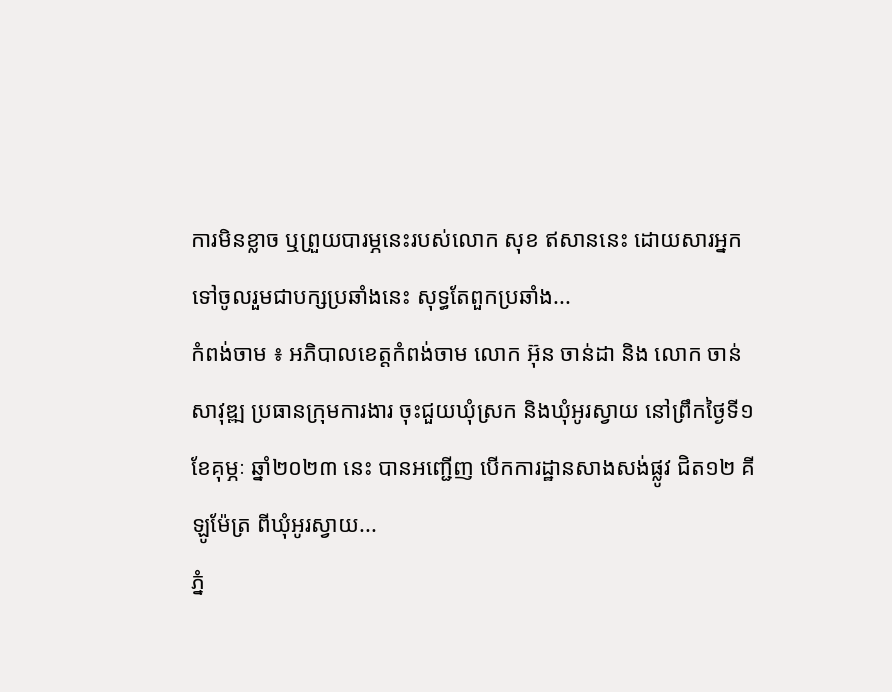ការមិនខ្លាច ឬព្រួយបារម្ភនេះរបស់លោក សុខ ឥសាននេះ ដោយសារអ្នកទៅចូលរួមជាបក្សប្រឆាំងនេះ សុទ្ធតែពួកប្រឆាំង...
កំពង់ចាម ៖ អភិបាលខេត្តកំពង់ចាម លោក អ៊ុន ចាន់ដា និង លោក ចាន់ សាវុឌ្ឍ ប្រធានក្រុមការងារ ចុះជួយឃុំស្រក និងឃុំអូរស្វាយ នៅព្រឹកថ្ងៃទី១ ខែគុម្ភៈ ឆ្នាំ២០២៣ នេះ បានអញ្ជើញ បើកការដ្ឋានសាងសង់ផ្លូវ ជិត១២ គីឡូម៉ែត្រ ពីឃុំអូរស្វាយ...
ភ្នំ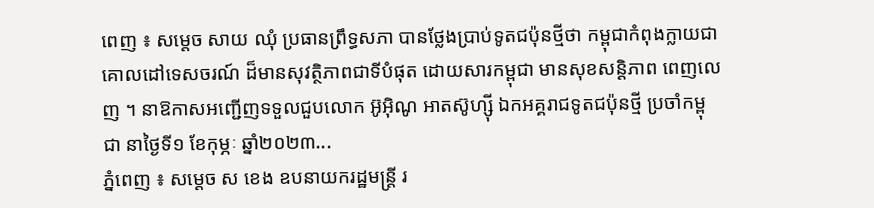ពេញ ៖ សម្តេច សាយ ឈុំ ប្រធានព្រឹទ្ធសភា បានថ្លែងប្រាប់ទូតជប៉ុនថ្មីថា កម្ពុជាកំពុងក្លាយជា គោលដៅទេសចរណ៍ ដ៏មានសុវត្ថិភាពជាទីបំផុត ដោយសារកម្ពុជា មានសុខសន្តិភាព ពេញលេញ ។ នាឱកាសអញ្ជើញទទួលជួបលោក អ៊ូអ៊ិណូ អាតស៊ូហ្ស៊ី ឯកអគ្គរាជទូតជប៉ុនថ្មី ប្រចាំកម្ពុជា នាថ្ងៃទី១ ខែកុម្ភៈ ឆ្នាំ២០២៣...
ភ្នំពេញ ៖ សម្ដេច ស ខេង ឧបនាយករដ្ឋមន្ដ្រី រ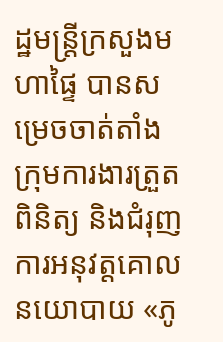ដ្ឋមន្ដ្រីក្រសួងមហាផ្ទៃ បានសម្រេចចាត់តាំងក្រុមការងារត្រួតពិនិត្យ និងជំរុញការអនុវត្តគោលនយោបាយ «ភូ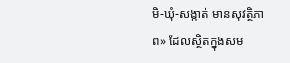មិ-ឃុំ-សង្កាត់ មានសុវត្ថិភាព» ដែលស្ថិតក្នុងសម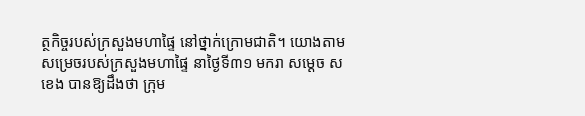ត្ថកិច្ចរបស់ក្រសួងមហាផ្ទៃ នៅថ្នាក់ក្រោមជាតិ។ យោងតាមសម្រេចរបស់ក្រសួងមហាផ្ទៃ នាថ្ងៃទី៣១ មករា សម្ដេច ស ខេង បានឱ្យដឹងថា ក្រុម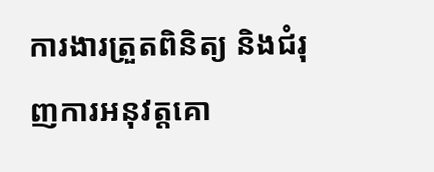ការងារត្រួតពិនិត្យ និងជំរុញការអនុវត្តគោ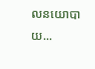លនយោបាយ...